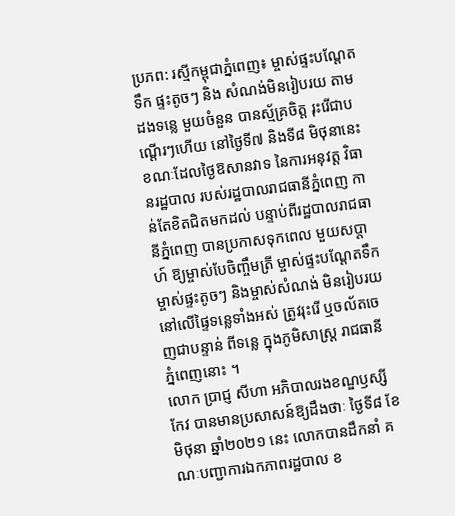ប្រភព: រស្មីកម្ពុជាភ្នំពេញ៖ ម្ចាស់ផ្ទះបណ្តែតទឹក ផ្ទះតូចៗ និង សំណង់មិនរៀបរយ តាមដងទន្លេ មួយចំនួន បានស្ម័គ្រចិត្ត រុះរើជាបណ្តើរៗហើយ នៅថ្ងៃទី៧ និងទី៨ មិថុនានេះ ខណៈដែលថ្ងៃឱសានវាទ នៃការអនុវត្ត វិធានរដ្ឋបាល របស់រដ្ឋបាលរាជធានីភ្នំពេញ កាន់តែខិតជិតមកដល់ បន្ទាប់ពីរដ្ឋបាលរាជធានីភ្នំពេញ បានប្រកាសទុកពេល មួយសប្តាហ៍ ឱ្យម្ចាស់បែចិញ្ចឹមត្រី ម្ចាស់ផ្ទះបណ្តែតទឹក ម្ចាស់ផ្ទះតូចៗ និងម្ចាស់សំណង់ មិនរៀបរយ នៅលើផ្ទៃទន្លេទាំងអស់ ត្រូវរុះរើ ឬចល័តចេញជាបន្ទាន់ ពីទន្លេ ក្នុងភូមិសាស្ត្រ រាជធានីភ្នំពេញនោះ ។
លោក ប្រាជ្ញ សីហា អភិបាលរងខណ្ឌឫស្សីកែវ បានមានប្រសាសន៍ឱ្យដឹងថាៈ ថ្ងៃទី៨ ខែមិថុនា ឆ្នាំ២០២១ នេះ លោកបានដឹកនាំ គណៈបញ្ជាការឯកភាពរដ្ឋបាល ខ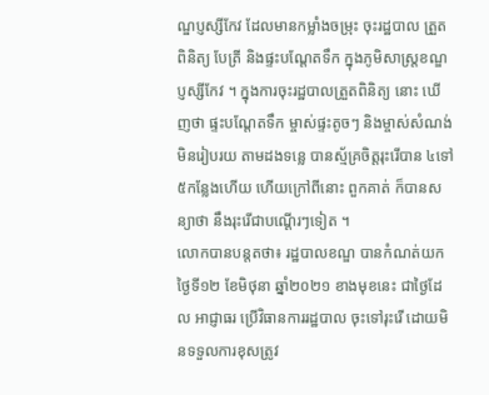ណ្ឌប្ញស្សីកែវ ដែលមានកម្លាំងចម្រុះ ចុះរដ្ឋបាល ត្រួតពិនិត្យ បែត្រី និងផ្ទះបណ្តែតទឹក ក្នុងភូមិសាស្ត្រខណ្ឌប្ញស្សីកែវ ។ ក្នុងការចុះរដ្ឋបាលត្រួតពិនិត្យ នោះ ឃើញថា ផ្ទះបណ្តែតទឹក ម្ចាស់ផ្ទះតូចៗ និងម្ចាស់សំណង់មិនរៀបរយ តាមដងទន្លេ បានស្ម័គ្រចិត្តរុះរើបាន ៤ទៅ៥កន្លែងហើយ ហើយក្រៅពីនោះ ពួកគាត់ ក៏បានសន្យាថា នឹងរុះរើជាបណ្តើរៗទៀត ។
លោកបានបន្តតថា៖ រដ្ឋបាលខណ្ឌ បានកំណត់យកថ្ងៃទី១២ ខែមិថុនា ឆ្នាំ២០២១ ខាងមុខនេះ ជាថ្ងៃដែល អាជ្ញាធរ ប្រេីវិធានការរដ្ឋបាល ចុះទៅរុះរើ ដោយមិនទទួលការខុសត្រូវ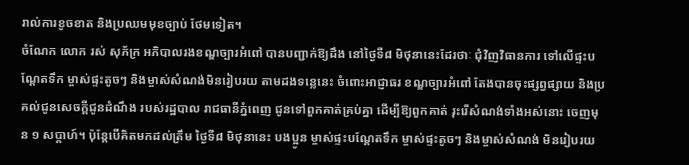រាល់ការខូចខាត និងប្រឈមមុខច្បាប់ ថែមទៀត។
ចំណែក លោក រស់ សុភ័ក្រ អភិបាលរងខណ្ឌច្បារអំពៅ បានបញ្ជាក់ឱ្យដឹង នៅថ្ងៃទី៨ មិថុនានេះដែរថាៈ ជុំវិញវិធានការ ទៅលើផ្ទះបណ្តែតទឹក ម្ចាស់ផ្ទះតូចៗ និងម្ចាស់សំណង់មិនរៀបរយ តាមដងទន្លេនេះ ចំពោះអាជ្ញាធរ ខណ្ឌច្បារអំពៅ តែងបានចុះផ្សព្វផ្សាយ និងប្រគល់ជូនសេចក្តីជូនដំណឹង របស់រដ្ឋបាល រាជធានីភ្នំពេញ ជូនទៅពួកគាត់គ្រប់គ្នា ដើម្បីឱ្យពួកគាត់ រុះរើសំណង់ទាំងអស់នោះ ចេញមុន ១ សប្តាហ៍។ ប៉ុន្តែបើគិតមកដល់ត្រឹម ថ្ងៃទី៨ មិថុនានេះ បងប្អូន ម្ចាស់ផ្ទះបណ្តែតទឹក ម្ចាស់ផ្ទះតូចៗ និងម្ចាស់សំណង់ មិនរៀបរយ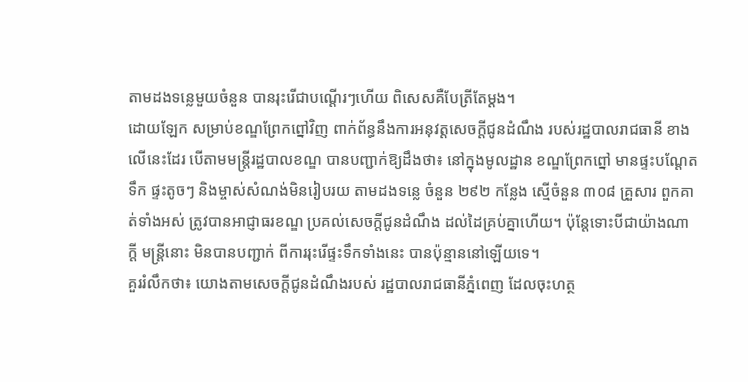តាមដងទន្លេមួយចំនួន បានរុះរើជាបណ្តើរៗហើយ ពិសេសគឺបែត្រីតែម្តង។
ដោយឡែក សម្រាប់ខណ្ឌព្រែកព្នៅវិញ ពាក់ព័ន្ធនឹងការអនុវត្តសេចក្តីជូនដំណឹង របស់រដ្ឋបាលរាជធានី ខាងលើនេះដែរ បើតាមមន្ត្រីរដ្ឋបាលខណ្ឌ បានបញ្ជាក់ឱ្យដឹងថា៖ នៅក្នុងមូលដ្ឋាន ខណ្ឌព្រែកព្នៅ មានផ្ទះបណ្តែតទឹក ផ្ទះតូចៗ និងម្ចាស់សំណង់មិនរៀបរយ តាមដងទន្លេ ចំនួន ២៩២ កន្លែង ស្មើចំនួន ៣០៨ គ្រួសារ ពួកគាត់ទាំងអស់ ត្រូវបានអាជ្ញាធរខណ្ឌ ប្រគល់សេចក្តីជូនដំណឹង ដល់ដៃគ្រប់គ្នាហើយ។ ប៉ុន្តែទោះបីជាយ៉ាងណាក្តី មន្ត្រីនោះ មិនបានបញ្ជាក់ ពីការរុះរើផ្ទះទឹកទាំងនេះ បានប៉ុន្មាននៅឡើយទេ។
គួររំលឹកថា៖ យោងតាមសេចក្តីជូនដំណឹងរបស់ រដ្ឋបាលរាជធានីភ្នំពេញ ដែលចុះហត្ថ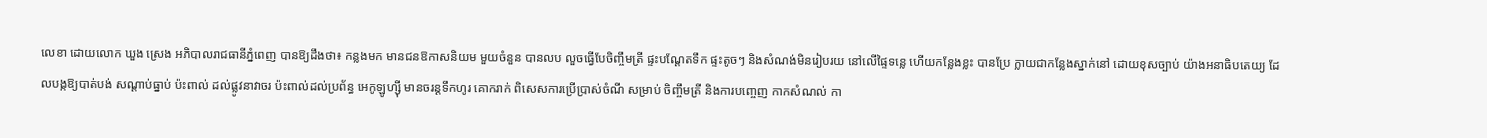លេខា ដោយលោក ឃួង ស្រេង អភិបាលរាជធានីភ្នំពេញ បានឱ្យដឹងថា៖ កន្លងមក មានជនឱកាសនិយម មួយចំនួន បានលប លួចធ្វើបែចិញ្ចឹមត្រី ផ្ទះបណ្តែតទឹក ផ្ទះតូចៗ និងសំណង់មិនរៀបរយ នៅលើផ្ទៃទន្លេ ហើយកន្លែងខ្លះ បានប្រែ ក្លាយជាកន្លែងស្នាក់នៅ ដោយខុសច្បាប់ យ៉ាងអនាធិបតេយ្យ ដែលបង្កឱ្យបាត់បង់ សណ្តាប់ធ្នាប់ ប៉ះពាល់ ដល់ផ្លូវនាវាចរ ប៉ះពាល់ដល់ប្រព័ន្ធ អេកូឡូហ្ស៊ី មានចរន្តទឹកហូរ គោករាក់ ពិសេសការប្រើប្រាស់ចំណី សម្រាប់ ចិញ្ចឹមត្រី និងការបញ្ចេញ កាកសំណល់ កា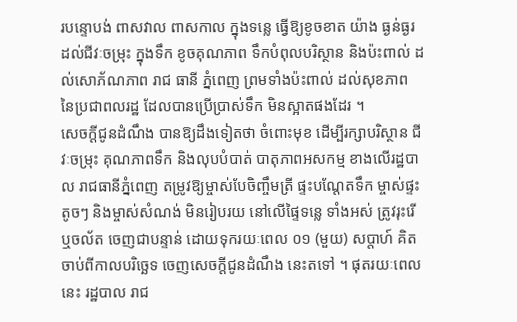របន្ទោបង់ ពាសវាល ពាសកាល ក្នុងទន្លេ ធ្វើឱ្យខូចខាត យ៉ាង ធ្ងន់ធ្ងរ ដល់ជីវៈចម្រុះ ក្នុងទឹក ខូចគុណភាព ទឹកបំពុលបរិស្ថាន និងប៉ះពាល់ ដល់សោភ័ណភាព រាជ ធានី ភ្នំពេញ ព្រមទាំងប៉ះពាល់ ដល់សុខភាព នៃប្រជាពលរដ្ឋ ដែលបានប្រើប្រាស់ទឹក មិនស្អាតផងដែរ ។
សេចក្តីជូនដំណឹង បានឱ្យដឹងទៀតថា ចំពោះមុខ ដើម្បីរក្សាបរិស្ថាន ជីវៈចម្រុះ គុណភាពទឹក និងលុបបំបាត់ បាតុភាពអសកម្ម ខាងលើរដ្ឋបាល រាជធានីភ្នំពេញ តម្រូវឱ្យម្ចាស់បែចិញ្ចឹមត្រី ផ្ទះបណ្តែតទឹក ម្ចាស់ផ្ទះតូចៗ និងម្ចាស់សំណង់ មិនរៀបរយ នៅលើផ្ទៃទន្លេ ទាំងអស់ ត្រូវរុះរើ ឬចល័ត ចេញជាបន្ទាន់ ដោយទុករយៈពេល ០១ (មួយ) សប្ដាហ៍ គិតចាប់ពីកាលបរិច្ឆេទ ចេញសេចក្តីជូនដំណឹង នេះតទៅ ។ ផុតរយៈពេលនេះ រដ្ឋបាល រាជ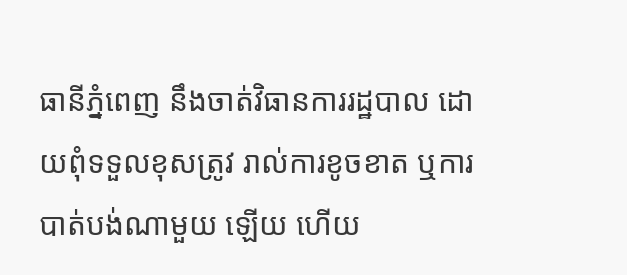ធានីភ្នំពេញ នឹងចាត់វិធានការរដ្ឋបាល ដោយពុំទទួលខុសត្រូវ រាល់ការខូចខាត ឬការបាត់បង់ណាមួយ ឡើយ ហើយ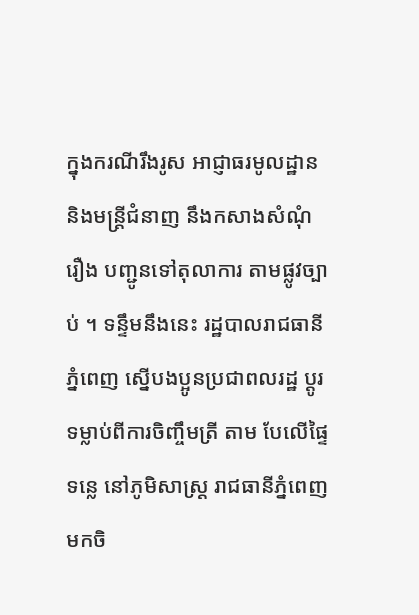ក្នុងករណីរឹងរូស អាជ្ញាធរមូលដ្ឋាន និងមន្ត្រីជំនាញ នឹងកសាងសំណុំរឿង បញ្ជូនទៅតុលាការ តាមផ្លូវច្បាប់ ។ ទន្ទឹមនឹងនេះ រដ្ឋបាលរាជធានីភ្នំពេញ ស្នើបងប្អូនប្រជាពលរដ្ឋ ប្តូរទម្លាប់ពីការចិញ្ចឹមត្រី តាម បែលើផ្ទៃទន្លេ នៅភូមិសាស្ត្រ រាជធានីភ្នំពេញ មកចិ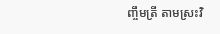ញ្ចឹមត្រី តាមស្រះវិ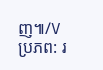ញ៕/V
ប្រភព: រ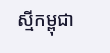ស្មីកម្ពុជា